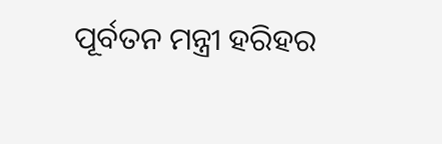ପୂର୍ବତନ ମନ୍ତ୍ରୀ ହରିହର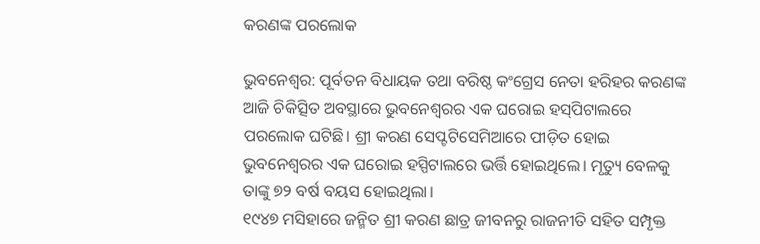କରଣଙ୍କ ପରଲୋକ

ଭୁବନେଶ୍ୱର: ପୂର୍ବତନ ବିଧାୟକ ତଥା ବରିଷ୍ଠ କଂଗ୍ରେସ ନେତା ହରିହର କରଣଙ୍କ ଆଜି ଚିକିତ୍ସିତ ଅବସ୍ଥାରେ ଭୁବନେଶ୍ୱରର ଏକ ଘରୋଇ ହସ୍‌ପିଟାଲରେ ପରଲୋକ ଘଟିଛି। ଶ୍ରୀ କରଣ ସେପ୍ଟଟିସେମିଆରେ ପୀଡ଼ିତ ହୋଇ ଭୁବନେଶ୍ୱରର ଏକ ଘରୋଇ ହସ୍ପିଟାଲରେ ଭର୍ତ୍ତି ହୋଇଥିଲେ। ମୃତ୍ୟୁ ବେଳକୁ ତାଙ୍କୁ ୭୨ ବର୍ଷ ବୟସ ହୋଇଥିଲା।
୧୯୪୭ ମସିହାରେ ଜନ୍ମିତ ଶ୍ରୀ କରଣ ଛାତ୍ର ଜୀବନରୁ ରାଜନୀତି ସହିତ ସମ୍ପୃକ୍ତ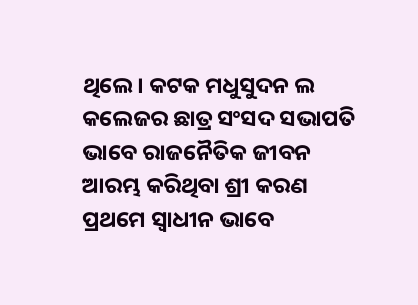ଥିଲେ। କଟକ ମଧୁସୁଦନ ଲ କଲେଜର ଛାତ୍ର ସଂସଦ ସଭାପତି ଭାବେ ରାଜନୈତିକ ଜୀବନ ଆରମ୍ଭ କରିଥିବା ଶ୍ରୀ କରଣ ପ୍ରଥମେ ସ୍ୱାଧୀନ ଭାବେ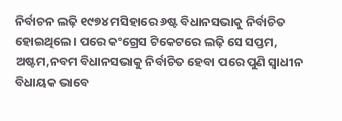ନିର୍ବାଚନ ଲଢ଼ି ୧୯୭୪ ମସିହାରେ ୬ଷ୍ଟ ବିଧାନସଭାକୁ ନିର୍ବାଚିତ ହୋଇଥିଲେ। ପରେ କଂଗ୍ରେସ ଟିକେଟରେ ଲଢ଼ି ସେ ସପ୍ତମ, ଅଷ୍ଟମ,ନବମ ବିଧାନସଭାକୁ ନିର୍ବାଚିତ ହେବା ପରେ ପୁଣି ସ୍ୱାଧୀନ ବିଧାୟକ ଭାବେ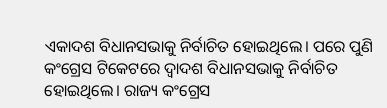ଏକାଦଶ ବିଧାନସଭାକୁ ନିର୍ବାଚିତ ହୋଇଥିଲେ। ପରେ ପୁଣି କଂଗ୍ରେସ ଟିକେଟରେ ଦ୍ୱାଦଶ ବିଧାନସଭାକୁ ନିର୍ବାଚିତ ହୋଇଥିଲେ। ରାଜ୍ୟ କଂଗ୍ରେସ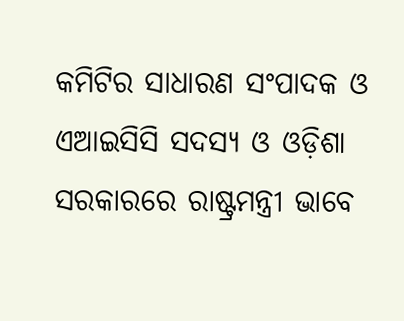କମିଟିର ସାଧାରଣ ସଂପାଦକ ଓ ଏଆଇସିସି ସଦସ୍ୟ ଓ ଓଡ଼ିଶା ସରକାରରେ ରାଷ୍ଟ୍ରମନ୍ତ୍ରୀ ଭାବେ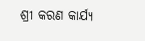ଶ୍ରୀ କରଣ କାର୍ଯ୍ୟ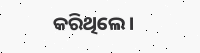କରିଥିଲେ।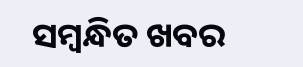ସମ୍ବନ୍ଧିତ ଖବର